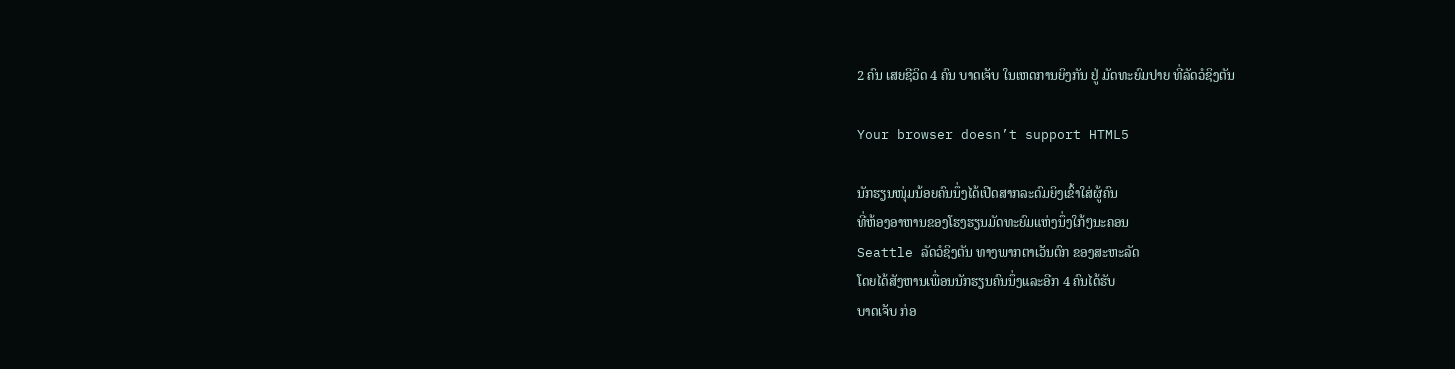2 ຄົນ ເສຍຊີວິດ 4 ຄົນ ບາດເຈັບ ໃນເຫດການຍິງກັນ ຢູ່ ມັດທະຍົມປາຍ ທີ່ລັດວໍຊິງຕັນ

Your browser doesn’t support HTML5

ນັກຮຽນໜຸ່ມນ້ອຍຄົນນຶ່ງໄດ້ເປີດສາກລະດົມຍິງເຂົ້າໃສ່ຜູ້ຄົນ
ທີ່ຫ້ອງອາຫານຂອງໂຮງຮຽນມັດທະຍົມແຫ່ງນຶ່ງໃກ້ໆນະຄອນ
Seattle ລັດວໍຊິງຕັນ ທາງພາກຕາເວັນຕົກ ຂອງສະຫະລັດ
ໂດຍໄດ້ສັງຫານເພື່ອນນັກຮຽນຄົນນຶ່ງແລະອີກ 4 ຄົນໄດ້ຮັບ
ບາດເຈັບ ກ່ອ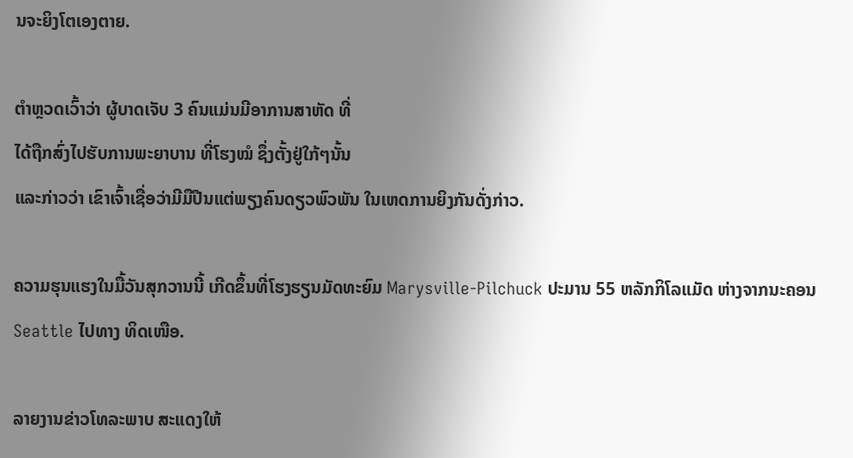ນຈະຍິງໂຕເອງຕາຍ.

ຕຳຫຼວດເວົ້າວ່າ ຜູ້ບາດເຈັບ 3 ຄົນແມ່ນມີອາການສາຫັດ ທີ່
ໄດ້ຖືກສົ່ງໄປຮັບການພະຍາບານ ທີ່ໂຮງໝໍ ຊຶ່ງຕັ້ງຢູ່ໃກ້ໆນັ້ນ
ແລະກ່າວວ່າ ເຂົາເຈົ້າເຊື່ອວ່າມີມືປືນແຕ່ພຽງຄົນດຽວພົວພັນ ໃນເຫດການຍິງກັນດັ່ງກ່າວ.

ຄວາມຮຸນແຮງໃນມື້ວັນສຸກວານນີ້ ເກີດຂຶ້ນທີ່ໂຮງຮຽນມັດທະຍົມ Marysville-Pilchuck ປະມານ 55 ຫລັກກິໂລແມັດ ຫ່າງຈາກນະຄອນ Seattle ໄປທາງ ທິດເໜືອ.

ລາຍງານຂ່າວໂທລະພາບ ສະແດງໃຫ້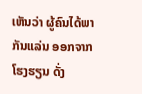ເຫັນວ່າ ຜູ້ຄົນໄດ້ພາກັນແລ່ນ ອອກຈາກໂຮງຮຽນ ດັ່ງ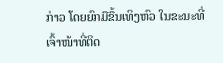ກ່າວ ໂດຍຍົກມືຂຶ້ນເທິງຫົວ ໃນຂະນະທີ່ເຈົ້າໜ້າທີ່ຕິດ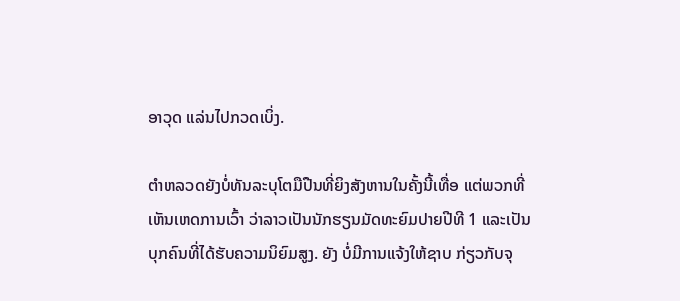ອາວຸດ ແລ່ນໄປກວດເບິ່ງ.

ຕຳຫລວດຍັງບໍ່ທັນລະບຸໂຕມືປືນທີ່ຍິງສັງຫານໃນຄັ້ງນີ້ເທື່ອ ແຕ່ພວກທີ່ເຫັນເຫດການເວົ້າ ວ່າລາວເປັນນັກຮຽນມັດທະຍົມປາຍປີທີ 1 ແລະເປັນບຸກຄົນທີ່ໄດ້ຮັບຄວາມນິຍົມສູງ. ຍັງ ບໍ່ມີການແຈ້ງໃຫ້ຊາບ ກ່ຽວກັບຈຸ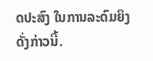ດປະສົງ ໃນການລະດົມຍິງ ດັ່ງກ່າວນີ້.